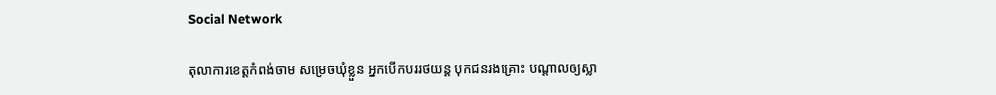Social Network

តុលាការខេត្តកំពង់ចាម សម្រេចឃុំខ្លួន អ្នកបើកបររថយន្ត បុកជនរងគ្រោះ បណ្តាលឲ្យស្លា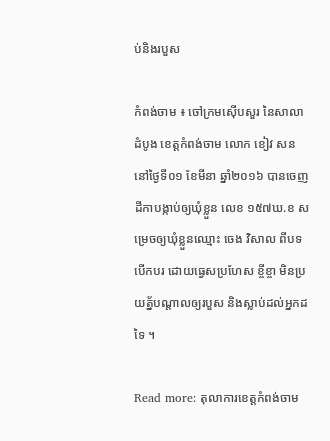ប់និងរបួស

កំពង់ចាម ៖ ចៅក្រមស៊ើបសួរ នៃសាលាដំបូង ខេត្តកំពង់ចាម លោក ខៀវ សន នៅថ្ងៃទី០១ ខែមីនា ឆ្នាំ២០១៦ បានចេញដីកាបង្កាប់ឲ្យឃុំខ្លួន លេខ ១៥៧ឃ.ខ សម្រេចឲ្យឃុំខ្លួនឈ្មោះ ចេង វិសាល ពីបទបើកបរ ដោយធ្វេសប្រហែស ខ្ចីខ្ចា មិនប្រយត្ន័បណ្តាលឲ្យរបួស និងស្លាប់ដល់អ្នកដទៃ ។

Read more: តុលាការខេត្តកំពង់ចាម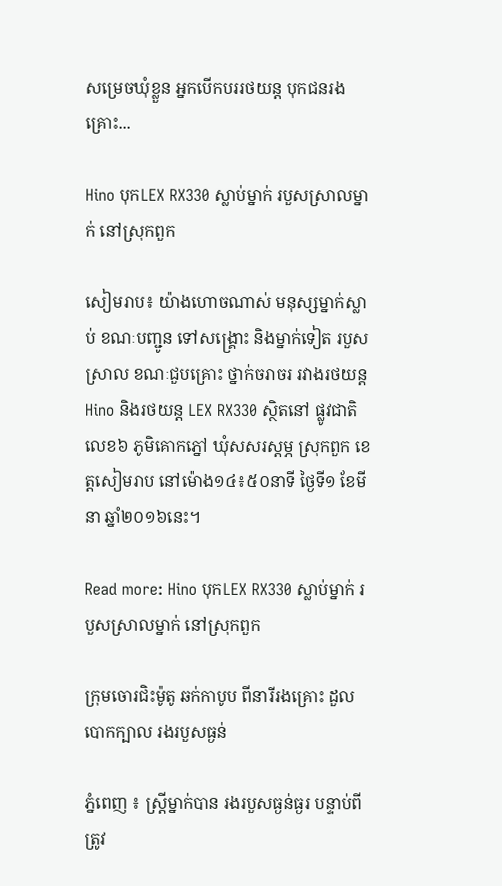សម្រេចឃុំខ្លួន អ្នកបើកបររថយន្ត បុកជនរងគ្រោះ...

Hino បុកLEX RX330 ស្លាប់ម្នាក់ របួសស្រាលម្នាក់ នៅស្រុកពួក

សៀមរាប៖ យ៉ាងហោចណាស់ មនុស្សម្នាក់ស្លាប់ ខណៈបញ្ជូន ទៅសង្គ្រោះ និងម្នាក់ទៀត របួសស្រាល ខណៈជួបគ្រោះ ថ្នាក់ចរាចរ រវាងរថយន្ត Hino និងរថយន្ត LEX RX330 ស្ថិតនៅ ផ្លូវជាតិលេខ៦ ភូមិគោកភ្នៅ ឃុំសសរស្តម្ភ ស្រុកពួក ខេត្តសៀមរាប នៅម៉ោង១៤៖៥០នាទី ថ្ងៃទី១ ខែមីនា ឆ្នាំ២០១៦នេះ។

Read more: Hino បុកLEX RX330 ស្លាប់ម្នាក់ របួសស្រាលម្នាក់ នៅស្រុកពួក

ក្រុមចោរជិះម៉ូតូ ឆក់កាបូប ពីនារីរងគ្រោះ ដួលបោកក្បាល រងរបួសធ្ងន់

ភ្នំពេញ ៖ ស្រ្តីម្នាក់បាន រងរបួសធ្ងន់ធ្ងរ បន្ទាប់ពីត្រូវ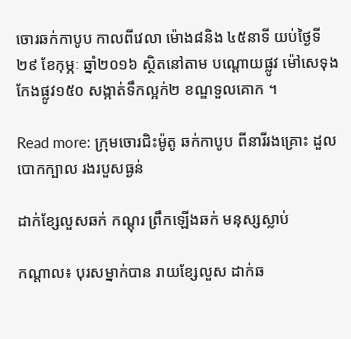ចោរឆក់កាបូប កាលពីវេលា ម៉ោង៨និង ៤៥នាទី យប់ថ្ងៃទី២៩ ខែកុម្ភៈ ឆ្នាំ២០១៦ ស្ថិតនៅតាម បណ្ដោយផ្លូវ ម៉ៅសេទុង កែងផ្លូវ១៥០ សង្កាត់ទឹកល្អក់២ ខណ្ឌទួលគោក ។

Read more: ក្រុមចោរជិះម៉ូតូ ឆក់កាបូប ពីនារីរងគ្រោះ ដួលបោកក្បាល រងរបួសធ្ងន់

ដាក់ខ្សែលួសឆក់ កណ្តុរ ព្រឹកឡើងឆក់ មនុស្សស្លាប់

កណ្តាល៖ បុរសម្នាក់បាន រាយខ្សែលួស ដាក់ឆ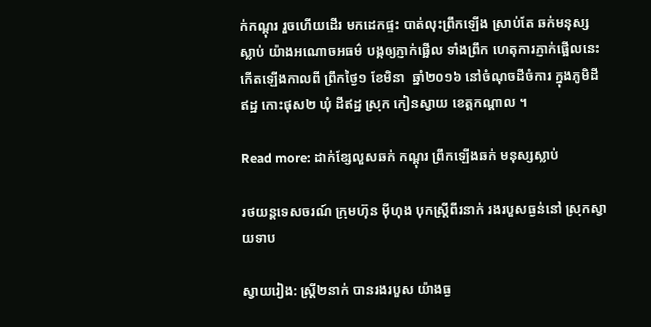ក់កណ្តុរ រួចហើយដើរ មកដេកផ្ទះ បាត់លុះព្រឹកឡើង ស្រាប់តែ ឆក់មនុស្សស្លាប់ យ៉ាងអណោចអធម៌ បង្កឲ្យភ្ញាក់ផ្អើល ទាំងព្រឹក ហេតុការភ្ញាក់ផ្អើលនេះ កើតឡើងកាលពី ព្រឹកថ្ងៃ១ ខែមិនា  ឆ្នាំ២០១៦ នៅចំណុចដីចំការ ក្នុងភូមិដីឥដ្ឋ កោះផុស២ ឃុំ ដីឥដ្ឋ ស្រុក កៀនស្វាយ ខេត្តកណ្តាល ។

Read more: ដាក់ខ្សែលួសឆក់ កណ្តុរ ព្រឹកឡើងឆក់ មនុស្សស្លាប់

រថយន្តទេសចរណ៍ ក្រុមហ៊ុន ម៉ីហុង បុកស្ត្រីពីរនាក់ រងរបួសធ្ងន់នៅ ស្រុកស្វាយទាប

ស្វាយរៀង: ស្ត្រី២នាក់ បានរងរបួស យ៉ាងធ្ង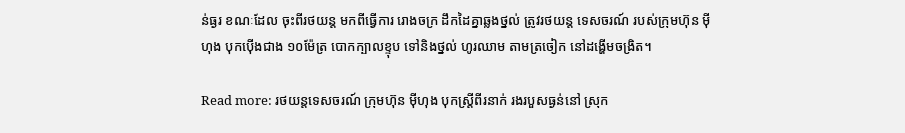ន់ធ្ងរ ខណៈដែល ចុះពីរថយន្ត មកពីធ្វើការ រោងចក្រ ដឹកដៃគ្នាឆ្លងថ្នល់ ត្រូវរថយន្ត ទេសចរណ៍ របស់ក្រុមហ៊ុន ម៉ី ហុង បុកប៉ើងជាង ១០ម៉ែត្រ បោកក្បាលខ្ទុប ទៅនិងថ្នល់ ហូរឈាម តាមត្រចៀក នៅដង្ហើមចង្រិត។

Read more: រថយន្តទេសចរណ៍ ក្រុមហ៊ុន ម៉ីហុង បុកស្ត្រីពីរនាក់ រងរបួសធ្ងន់នៅ ស្រុក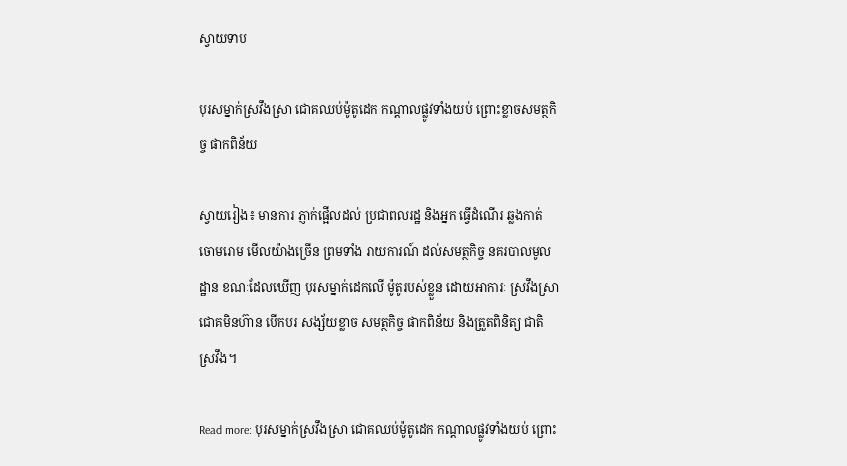ស្វាយទាប

បុរសម្នាក់ស្រវឹងស្រា ជោគឈប់ម៉ូតូដេក កណ្ដាលផ្លូវទាំងយប់ ព្រោះខ្លាចសមត្ថកិច្ច ផាកពិន័យ

ស្វាយរៀង៖ មានការ ភ្ញាក់ផ្អើលដល់ ប្រជាពលរដ្ឋ និងអ្នក ធ្វើដំណើរ ឆ្លងកាត់ ចោមរោម មើលយ៉ាងច្រើន ព្រមទាំង រាយការណ៍ ដល់សមត្ថកិច្ច នគរបាលមូលដ្ឋាន ខណៈដែលឃើញ បុរសម្នាក់ដេកលើ ម៉ូតូរបស់ខ្លួន ដោយអាការៈ ស្រវឹងស្រា ជោគមិនហ៊ាន បើកបរ សង្ស័យខ្លាច សមត្ថកិច្ច ផាកពិន័យ និងត្រួតពិនិត្យ ជាតិស្រវឹង។

Read more: បុរសម្នាក់ស្រវឹងស្រា ជោគឈប់ម៉ូតូដេក កណ្ដាលផ្លូវទាំងយប់ ព្រោះ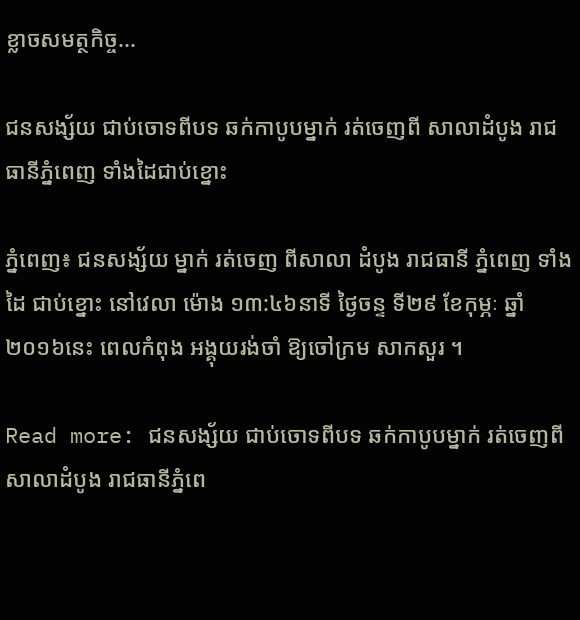ខ្លាចសមត្ថកិច្ច...

ជនសង្ស័យ ជាប់ចោទពីបទ ឆក់កាបូបម្នាក់ រត់ចេញពី សាលាដំបូង រាជធានីភ្នំពេញ ទាំងដៃជាប់ខ្នោះ

ភ្នំពេញ៖ ជនសង្ស័យ ម្នាក់ រត់ចេញ ពីសាលា ដំបូង រាជធានី ភ្នំពេញ ទាំងដៃ ជាប់ខ្នោះ នៅវេលា ម៉ោង ១៣:៤៦នាទី ថ្ងៃចន្ទ ទី២៩ ខែកុម្ភៈ ឆ្នាំ២០១៦នេះ ពេលកំពុង អង្គុយរង់ចាំ ឱ្យចៅក្រម សាកសួរ ។

Read more: ជនសង្ស័យ ជាប់ចោទពីបទ ឆក់កាបូបម្នាក់ រត់ចេញពី សាលាដំបូង រាជធានីភ្នំពេ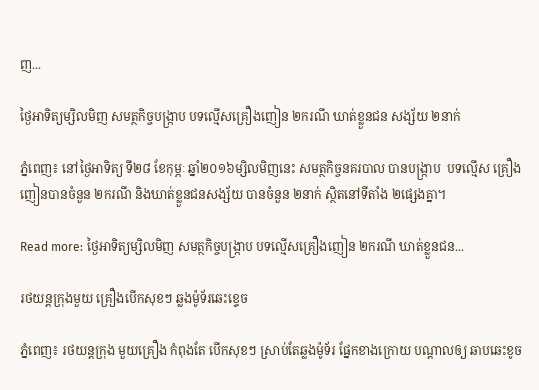ញ...

ថ្ងៃអាទិត្យម្សិលមិញ សមត្ថកិច្ចបង្ក្រាប បទល្មើសគ្រឿងញៀន ២ករណី ឃាត់ខ្លួនជន សង្ស័យ ២នាក់

ភ្នំពេញ៖ នៅថ្ងៃអាទិត្យ ទី២៨ ខែកុម្ភៈ ឆ្នាំ២០១៦ម្សិលមិញនេះ សមត្ថកិច្ចនគរបាល បានបង្ក្រាប  បទល្មើស គ្រឿងញៀនបានចំនួន ២ករណី និងឃាត់ខ្លួនជនសង្ស័យ បានចំនួន ២នាក់ ស្ថិតនៅទីតាំង ២ផ្សេងគ្នា។

Read more: ថ្ងៃអាទិត្យម្សិលមិញ សមត្ថកិច្ចបង្ក្រាប បទល្មើសគ្រឿងញៀន ២ករណី ឃាត់ខ្លួនជន...

រថយន្តក្រុងមួយ គ្រឿងបើកសុខៗ ឆ្លងម៉ូទ័រឆេះខ្ទេច

ភ្នំពេញ៖ រថយន្តក្រុង មួយគ្រឿង កំពុងតែ បើកសុខៗ ស្រាប់តែឆ្លងម៉ូទ័រ ផ្នែកខាងក្រោយ បណ្តាលឲ្យ ឆាបឆេះខូច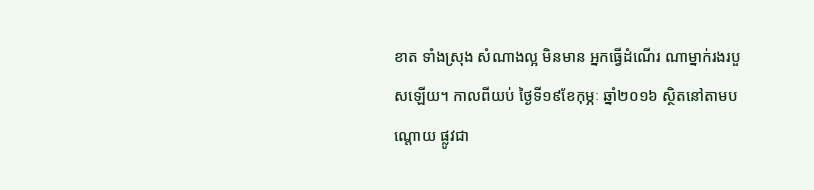ខាត ទាំងស្រុង សំណាងល្អ មិនមាន អ្នកធ្វើដំណើរ ណាម្នាក់រងរបួសឡើយ។ កាលពីយប់ ថ្ងៃទី១៩ខែកុម្ភៈ ឆ្នាំ២០១៦ ស្ថិតនៅតាមបណ្តោយ ផ្លូវជា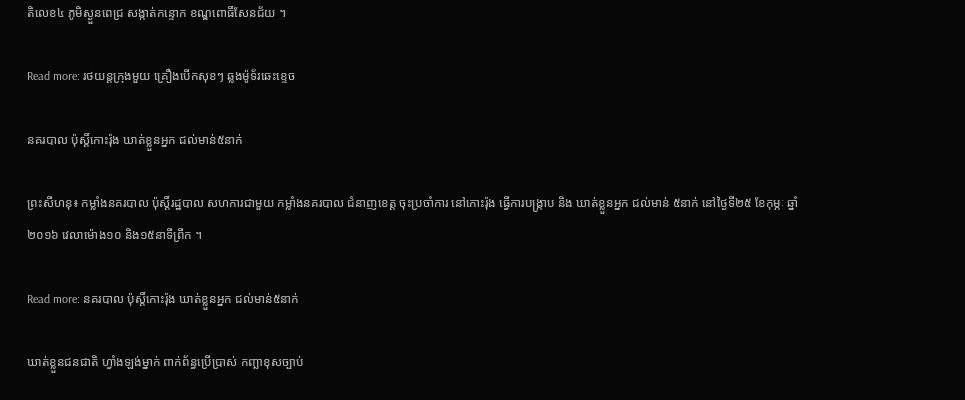តិលេខ៤ ភូមិស្ងួនពេជ្រ សង្កាត់កន្ទោក ខណ្ឌពោធិ៍សែនជ័យ ។

Read more: រថយន្តក្រុងមួយ គ្រឿងបើកសុខៗ ឆ្លងម៉ូទ័រឆេះខ្ទេច

នគរបាល ប៉ុស្តិ៍កោះរ៉ុង ឃាត់ខ្លួនអ្នក ជល់មាន់៥នាក់

ព្រះសីហនុ៖ កម្លាំងនគរបាល ប៉ុស្តិ៍រដ្ឋបាល សហការជាមួយ កម្លាំងនគរបាល ជំនាញខេត្ត ចុះប្រចាំការ នៅកោះរ៉ុង ធ្វើការបង្ក្រាប និង ឃាត់ខ្លួនអ្នក ជល់មាន់ ៥នាក់ នៅថ្ងៃទី២៥ ខែកុម្ភៈ ឆ្នាំ២០១៦ វេលាម៉ោង១០ និង១៥នាទីព្រឹក ។

Read more: នគរបាល ប៉ុស្តិ៍កោះរ៉ុង ឃាត់ខ្លួនអ្នក ជល់មាន់៥នាក់

ឃាត់ខ្លួនជនជាតិ ហ្វាំងឡង់ម្នាក់ ពាក់ព័ន្ធប្រើប្រាស់ កញ្ឆាខុសច្បាប់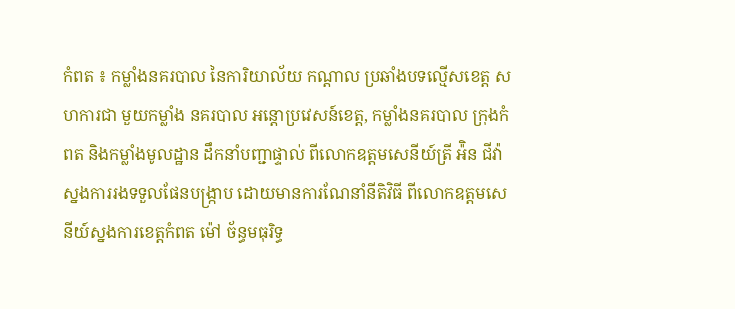កំពត ៖ កម្លាំងនគរបាល នៃការិយាល័យ កណ្តាល ប្រឆាំងបទល្មើសខេត្ត សហការជា មួយកម្លាំង នគរបាល អន្តោប្រវេសន៍ខេត្ត, កម្លាំងនគរបាល ក្រុងកំពត និងកម្លាំងមូលដ្ឋាន ដឹកនាំបញ្ជាផ្ទាល់ ពីលោកឧត្តមសេនីយ៍ត្រី អ៉ិន ជីវ៉ា ស្នងការរងទទួលផែនបង្ក្រាប ដោយមានការណែនាំនីតិវិធី ពីលោកឧត្តមសេនីយ៍ស្នងការខេត្តកំពត ម៉ៅ ច័ន្ធមធុរិទ្ធ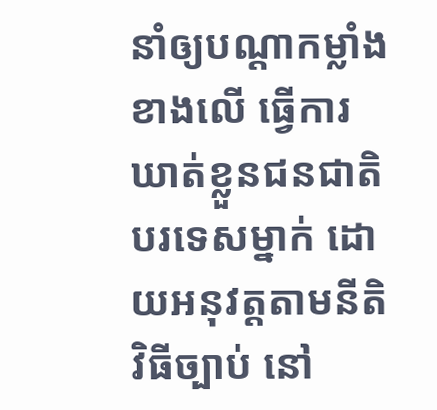នាំឲ្យបណ្តាកម្លាំងខាងលើ ធ្វើការឃាត់ខ្លួនជនជាតិបរទេសម្នាក់ ដោយអនុវត្តតាមនីតិ វិធីច្បាប់ នៅ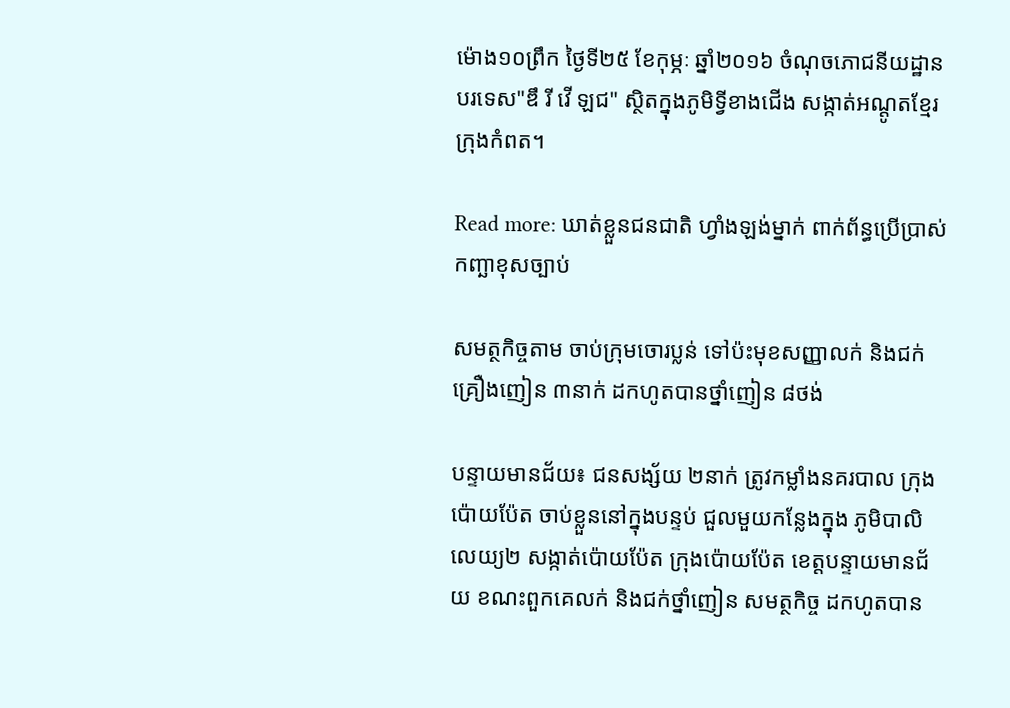ម៉ោង១០ព្រឹក ថ្ងៃទី២៥ ខែកុម្ភៈ ឆ្នាំ២០១៦ ចំណុចភោជនីយដ្ឋានបរទេស"ឌឹ រី វើ ឡជ" ស្ថិតក្នុងភូមិទ្វីខាងជើង សង្កាត់អណ្តូតខ្មែរ ក្រុងកំពត។

Read more: ឃាត់ខ្លួនជនជាតិ ហ្វាំងឡង់ម្នាក់ ពាក់ព័ន្ធប្រើប្រាស់ កញ្ឆាខុសច្បាប់

សមត្ថកិច្ចតាម ចាប់ក្រុមចោរប្លន់ ទៅប៉ះមុខសញ្ញាលក់ និងជក់គ្រឿងញៀន ៣នាក់ ដកហូតបានថ្នាំញៀន ៨ថង់

បន្ទាយមានជ័យ៖ ជនសង្ស័យ ២នាក់ ត្រូវកម្លាំងនគរបាល ក្រុងប៉ោយប៉ែត ចាប់ខ្លួននៅក្នុងបន្ទប់ ជួលមួយកន្លែងក្នុង ភូមិបាលិលេយ្យ២ សង្កាត់ប៉ោយប៉ែត ក្រុងប៉ោយប៉ែត ខេត្តបន្ទាយមានជ័យ ខណះពួកគេលក់ និងជក់ថ្នាំញៀន សមត្ថកិច្ច ដកហូតបាន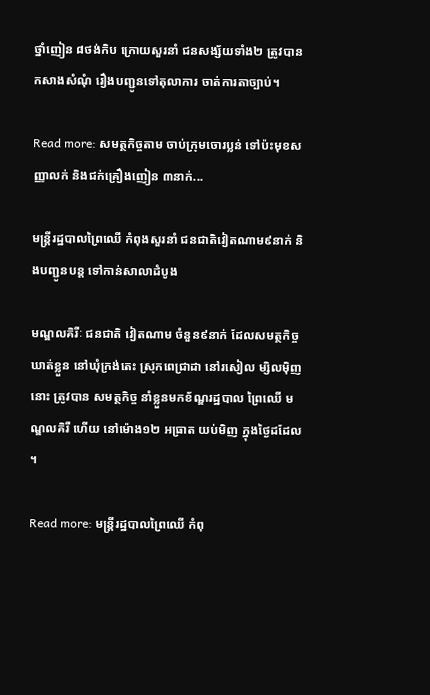ថ្នាំញៀន ៨ថង់កិប ក្រោយសួរនាំ ជនសង្ស័យទាំង២ ត្រូវបានកសាងសំណុំ រឿងបញ្ជូនទៅតុលាការ ចាត់ការតាច្បាប់។

Read more: សមត្ថកិច្ចតាម ចាប់ក្រុមចោរប្លន់ ទៅប៉ះមុខសញ្ញាលក់ និងជក់គ្រឿងញៀន ៣នាក់...

មន្រ្តីរដ្ឋបាលព្រៃឈើ កំពុងសួរនាំ ជនជាតិវៀតណាម៩នាក់ និងបញ្ជូនបន្ត ទៅកាន់សាលាដំបូង

មណ្ឌលគិរីៈ ជនជាតិ វៀតណាម ចំនួន៩នាក់ ដែលសមត្ថកិច្ចឃាត់ខ្លួន នៅឃុំក្រង់តេះ ស្រុកពេជ្រាដា នៅរសៀល ម្សិលម៉ិញនោះ ត្រូវបាន សមត្ថកិច្ច នាំខ្លួនមកខ័ណ្ឌរដ្ឋបាល ព្រៃឈើ មណ្ឌលគិរី ហើយ នៅម៉ោង១២ អធ្រាត យប់មិញ ក្នុងថ្ងៃដដែល ។

Read more: មន្រ្តីរដ្ឋបាលព្រៃឈើ កំពុ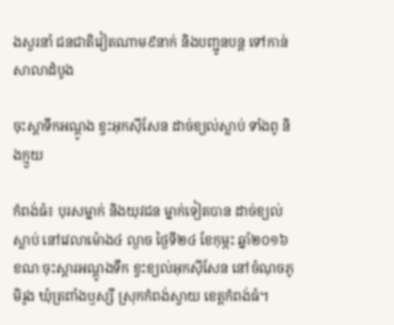ងសួរនាំ ជនជាតិវៀតណាម៩នាក់ និងបញ្ជូនបន្ត ទៅកាន់សាលាដំបូង

ចុះស្ដាទឹកអណ្ដូង ខ្វះអុកស៊ីសែន ដាច់ខ្យល់ស្លាប់ ទាំងពូ និងក្មួយ

កំពង់ធំ៖ បុរសម្នាក់ និងយុវជន ម្នាក់ទៀតបាន ដាច់ខ្យល់ស្លាប់ នៅវេលាម៉ោង៤ ល្ងាច ថ្ងៃទី២៤ ខែកុម្ភះ ឆ្នាំ២០១៦ ខណៈចុះស្តារអណ្តូងទឺក ខ្វះខ្យល់អុកស៊ីសែន នៅចំណុចភូមិរូង ឃុំត្រពាំងឫស្សី ស្រុកកំពង់ស្វាយ ខេត្តកំពង់ធំ។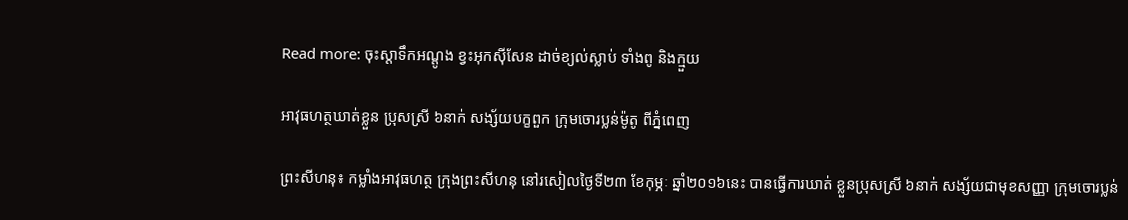Read more: ចុះស្ដាទឹកអណ្ដូង ខ្វះអុកស៊ីសែន ដាច់ខ្យល់ស្លាប់ ទាំងពូ និងក្មួយ

អាវុធហត្ថឃាត់ខ្លួន ប្រុសស្រី ៦នាក់ សង្ស័យបក្ខពួក ក្រុមចោរប្លន់ម៉ូតូ ពីភ្នំពេញ

ព្រះសីហនុ៖ កម្លាំងអាវុធហត្ថ ក្រុងព្រះសីហនុ នៅរសៀលថ្ងៃទី២៣ ខែកុម្ភៈ ឆ្នាំ២០១៦នេះ បានធ្វើការឃាត់ ខ្លួនប្រុសស្រី ៦នាក់ សង្ស័យជាមុខសញ្ញា ក្រុមចោរប្លន់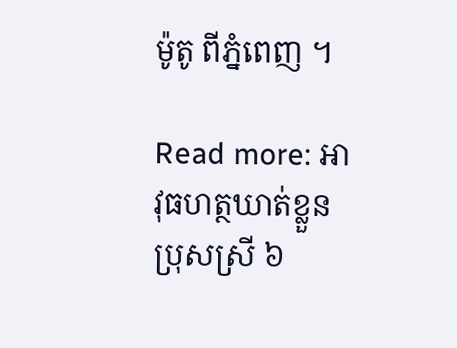ម៉ូតូ ពីភ្នំពេញ ។

Read more: អាវុធហត្ថឃាត់ខ្លួន ប្រុសស្រី ៦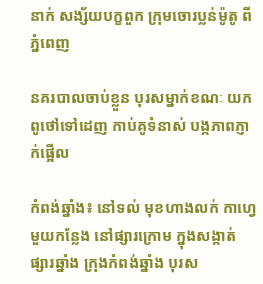នាក់ សង្ស័យបក្ខពួក ក្រុមចោរប្លន់ម៉ូតូ ពីភ្នំពេញ

នគរបាលចាប់ខ្លួន បុរសម្នាក់ខណៈ យកពូថៅទៅដេញ កាប់គូទំនាស់ បង្កភាពភ្ញាក់ផ្អើល

កំពង់ឆ្នាំង៖ នៅទល់ មុខហាងលក់ កាហ្វេមួយកន្លែង នៅផ្សារក្រោម ក្នុងសង្កាត់ ផ្សារឆ្នាំង ក្រុងកំពង់ឆ្នាំង បុរស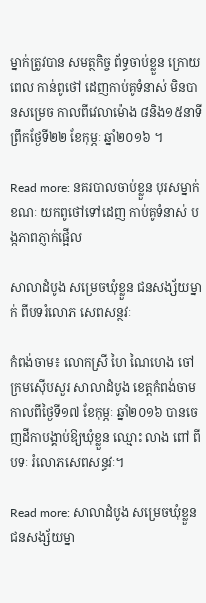ម្នាក់ត្រូវបាន សមត្ថកិច្ច ព័ទ្ធចាប់ខ្លួន ក្រោយពេល កាន់ពូថៅ ដេញកាប់គូទំនាស់ មិនបានសម្រេច កាលពីវេលាម៉ោង ៨និង១៥នាទី ព្រឹកថ្ងែទី២២ ខែកុម្ភៈ ឆ្នាំ២០១៦ ។

Read more: នគរបាលចាប់ខ្លួន បុរសម្នាក់ខណៈ យកពូថៅទៅដេញ កាប់គូទំនាស់ បង្កភាពភ្ញាក់ផ្អើល

សាលាដំបូង សម្រេចឃុំខ្លួន ជនសង្ស័យម្នាក់ ពីបទរំលោភ សេពសន្ថវៈ

កំពង់ចាម៖ លោកស្រី ហៃ ណៃហេង ចៅក្រមស៊ើបសួរ សាលាដំបូង ខេត្តកំពង់ចាម កាលពីថ្ងៃទី១៧ ខែកុម្ភៈ ឆ្នាំ២០១៦ បានចេញដីកាបង្គាប់ឱ្យឃុំខ្លួន ឈ្មោះ លាង ពៅ ពីបទៈ រំលោភសេពសន្ធវៈ។

Read more: សាលាដំបូង សម្រេចឃុំខ្លួន ជនសង្ស័យម្នា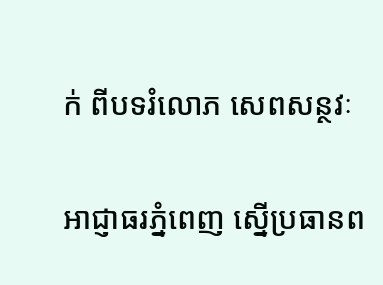ក់ ពីបទរំលោភ សេពសន្ថវៈ

អាជ្ញាធរភ្នំពេញ ស្នើប្រធានព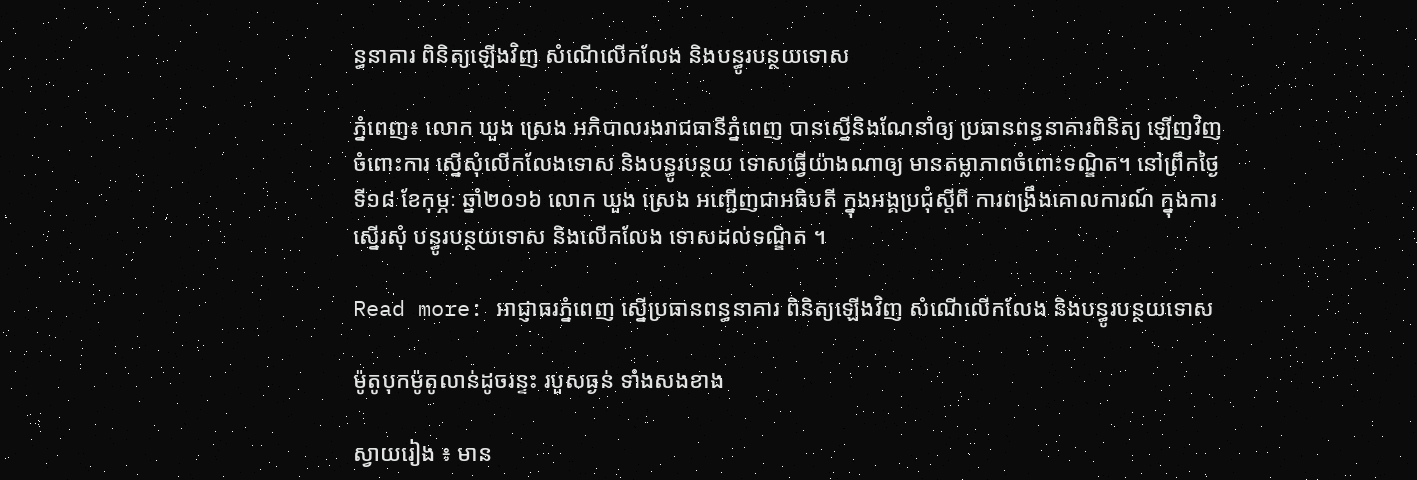ន្ធនាគារ ពិនិត្យឡើងវិញ សំណើលើកលែង និងបន្ធូរបន្ថយទោស

ភ្នំពេញ៖ លោក ឃួង ស្រេង អភិបាលរងរាជធានីភ្នំពេញ បានស្នើនិងណែនាំឲ្យ ប្រធានពន្ធនាគារពិនិត្យ ឡើញវិញចំពោះការ ស្នើសុំលើកលែងទោស និងបន្ធូរបន្ថយ ទោសធ្វើយ៉ាងណាឲ្យ មានតម្លាភាពចំពោះទណ្ឌិត។ នៅព្រឹកថ្ងៃទី១៨ ខែកុម្ភៈ ឆ្នាំ២០១៦ លោក ឃួង ស្រេង អញ្ជើញជាអធិបតី ក្នុងអង្គប្រជុំស្តីពី ការពង្រឹងគោលការណ៍ ក្នុងការស្នើរសុំ បន្ធូរបន្ថយទោស និងលើកលែង ទោសដល់ទណ្ឌិត ។

Read more: អាជ្ញាធរភ្នំពេញ ស្នើប្រធានពន្ធនាគារ ពិនិត្យឡើងវិញ សំណើលើកលែង និងបន្ធូរបន្ថយទោស

ម៉ូតូបុកម៉ូតូលាន់ដូចរន្ទះ របួសធ្ងន់ ទាំងសងខាង

ស្វាយរៀង ៖ មាន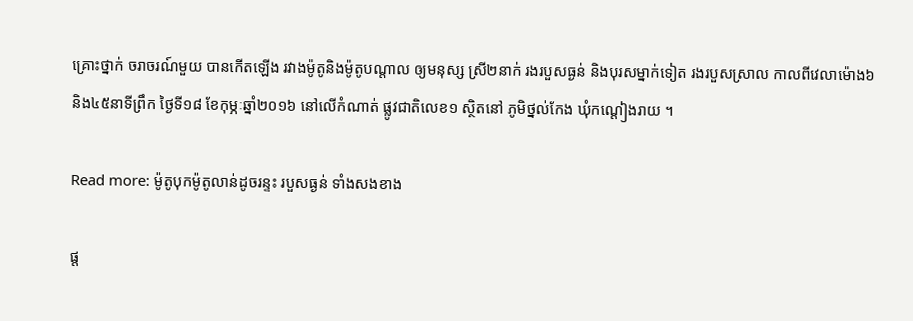គ្រោះថ្នាក់ ចរាចរណ៍មួយ បានកើតឡើង រវាងម៉ូតូនិងម៉ូតូបណ្តាល ឲ្យមនុស្ស ស្រី២នាក់ រងរបួសធ្ងន់ និងបុរសម្នាក់ទៀត រងរបួសស្រាល កាលពីវេលាម៉ោង៦និង៤៥នាទីព្រឹក ថ្ងៃទី១៨ ខែកុម្ភៈឆ្នាំ២០១៦ នៅលើកំណាត់ ផ្លូវជាតិលេខ១ ស្ថិតនៅ ភូមិថ្នល់កែង ឃុំកណ្តៀងរាយ ។

Read more: ម៉ូតូបុកម៉ូតូលាន់ដូចរន្ទះ របួសធ្ងន់ ទាំងសងខាង

ផ្ត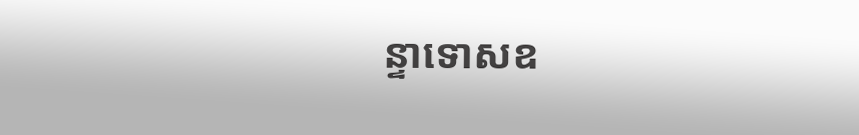ន្ទាទោសឧ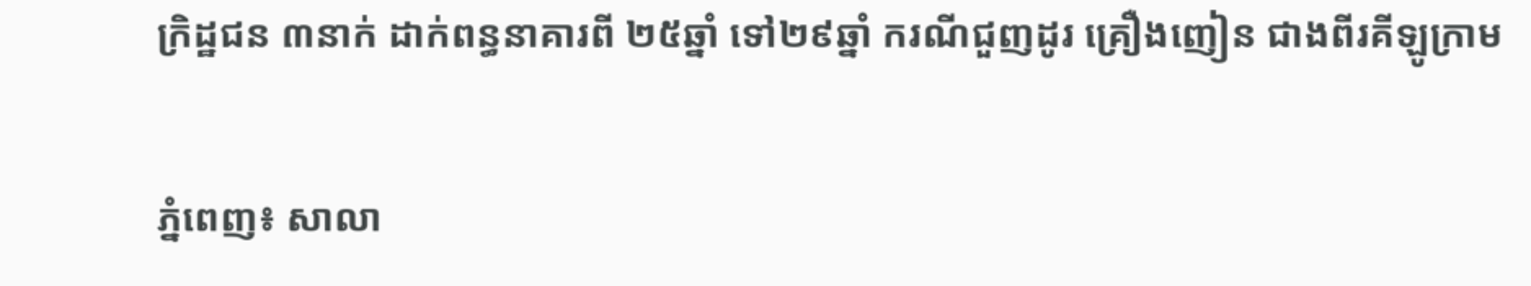ក្រិដ្ឋជន ៣នាក់ ដាក់ពន្ធនាគារពី ២៥ឆ្នាំ ទៅ២៩ឆ្នាំ ករណីជួញដូរ គ្រឿងញៀន ជាងពីរគីឡូក្រាម

ភ្នំពេញ៖ សាលា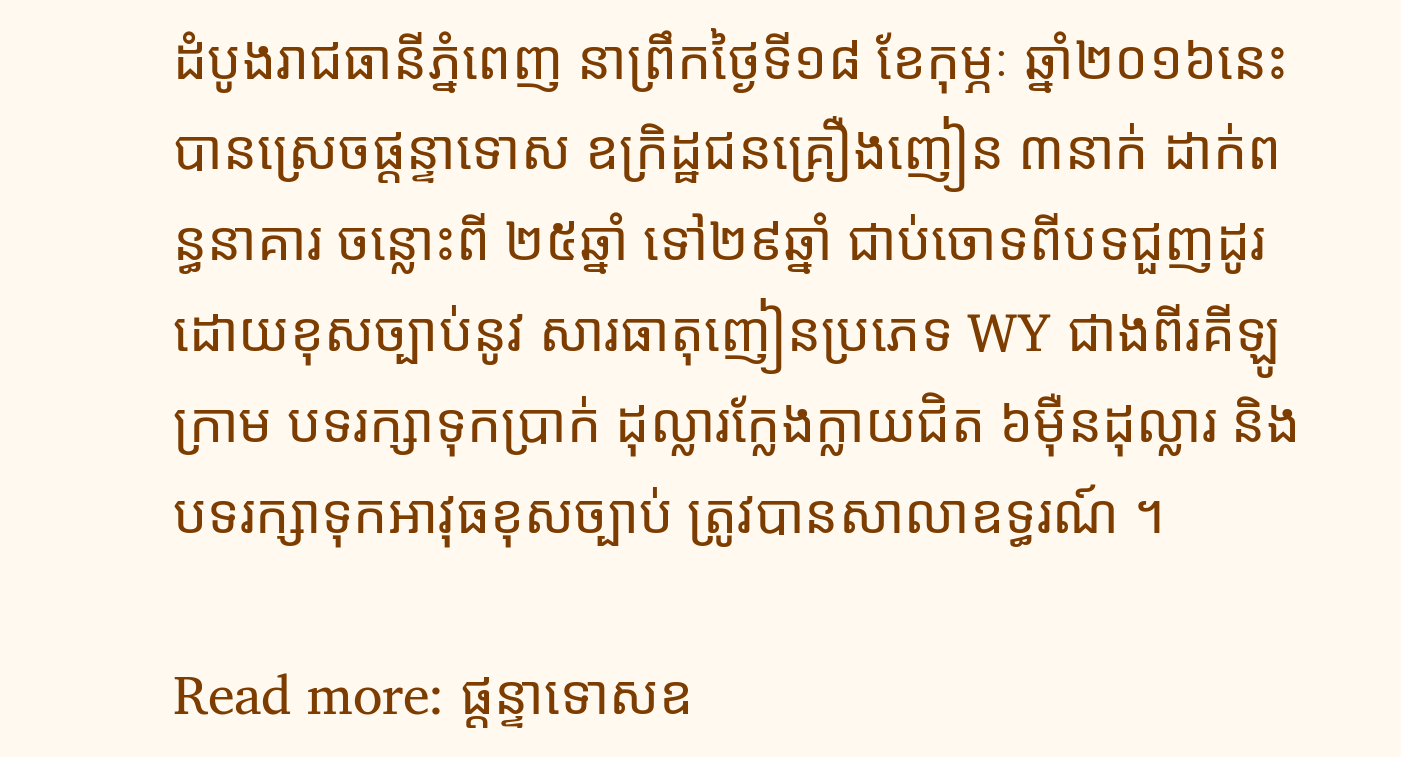ដំបូងរាជធានីភ្នំពេញ នាព្រឹកថ្ងៃទី១៨ ខែកុម្ភៈ ឆ្នាំ២០១៦នេះ បានស្រេចផ្តន្ទាទោស ឧក្រិដ្ឋជនគ្រឿងញៀន ៣នាក់ ដាក់ពន្ធនាគារ ចន្លោះពី ២៥ឆ្នាំ ទៅ២៩ឆ្នាំ ជាប់ចោទពីបទជួញដូរ ដោយខុសច្បាប់នូវ សារធាតុញៀនប្រភេទ WY ជាងពីរគីឡូក្រាម បទរក្សាទុកប្រាក់ ដុល្លារក្លែងក្លាយជិត ៦ម៉ឺនដុល្លារ និងបទរក្សាទុកអាវុធខុសច្បាប់ ត្រូវបានសាលាឧទ្ធរណ៍ ។

Read more: ផ្តន្ទាទោសឧ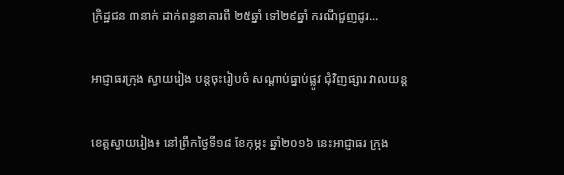ក្រិដ្ឋជន ៣នាក់ ដាក់ពន្ធនាគារពី ២៥ឆ្នាំ ទៅ២៩ឆ្នាំ ករណីជួញដូរ...

អាជ្ញាធរក្រុង ស្វាយរៀង បន្តចុះរៀបចំ សណ្តាប់ធ្នាប់ផ្លូវ ជុំវិញផ្សារ វាលយន្ត

ខេត្តស្វាយរៀង៖ នៅព្រឹកថ្ងៃទី១៨ ខែកុម្ភះ ឆ្នាំ២០១៦ នេះអាជ្ញាធរ ក្រុង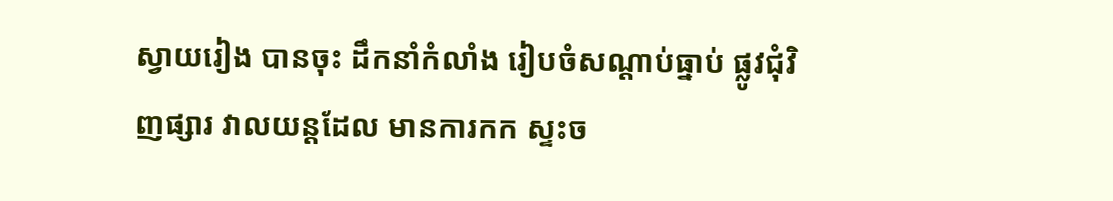ស្វាយរៀង បានចុះ ដឹកនាំកំលាំង រៀបចំសណ្តាប់ធ្នាប់ ផ្លូវជុំវិញផ្សារ វាលយន្តដែល មានការកក ស្ទះច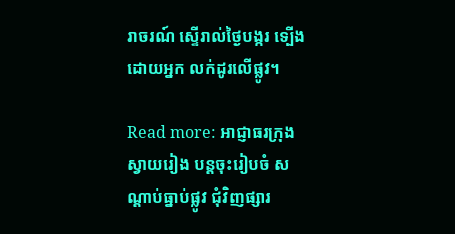រាចរណ៍ ស្ទើរាល់ថ្ងៃបង្ករ ទ្បើងដោយអ្នក លក់ដូរលើផ្លូវ។

Read more: អាជ្ញាធរក្រុង ស្វាយរៀង បន្តចុះរៀបចំ សណ្តាប់ធ្នាប់ផ្លូវ ជុំវិញផ្សារ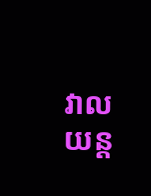វាលយន្ត